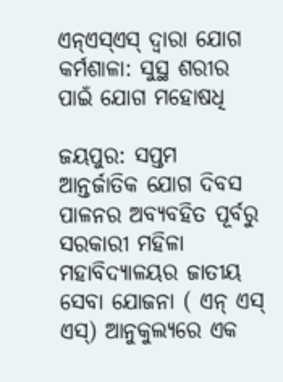ଏନ୍ଏସ୍ଏସ୍ ଦ୍ଵାରା ଯୋଗ କର୍ମଶାଳା: ସୁସ୍ଥ ଶରୀର ପାଇଁ ଯୋଗ ମହୋଷଧି

ଜୟପୁର: ସପ୍ତମ ଆନ୍ତର୍ଜାତିକ ଯୋଗ ଦିବସ ପାଳନର ଅବ୍ୟବହିତ ପୂର୍ବରୁ ସରକାରୀ ମହିଳା ମହାବିଦ୍ୟାଳୟର ଜାତୀୟ ସେବା ଯୋଜନା ( ଏନ୍ ଏସ୍ ଏସ୍) ଆନୁକୁଲ୍ୟରେ ଏକ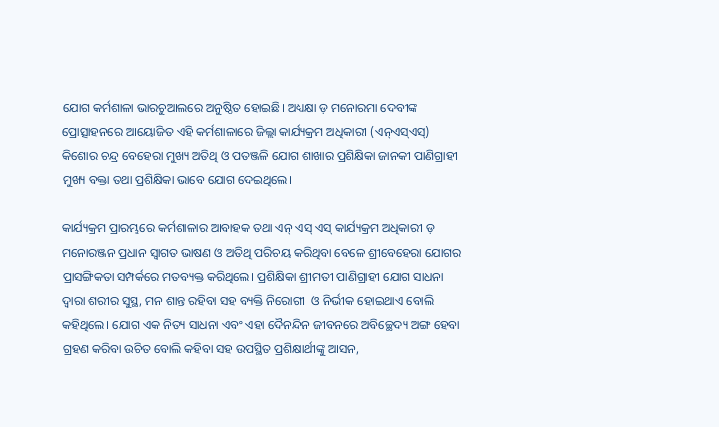ଯୋଗ କର୍ମଶାଳା ଭାରଚୁଆଲରେ ଅନୁଷ୍ଠିତ ହୋଇଛି। ଅଧ୍ୟକ୍ଷା ଡ଼ ମନୋରମା ଦେବୀଙ୍କ ପ୍ରୋତ୍ସାହନରେ ଆୟୋଜିତ ଏହି କର୍ମଶାଳାରେ ଜିଲ୍ଲା କାର୍ଯ୍ୟକ୍ରମ ଅଧିକାରୀ (ଏନ୍ଏସ୍ଏସ୍) କିଶୋର ଚନ୍ଦ୍ର ବେହେରା ମୁଖ୍ୟ ଅତିଥି ଓ ପତଞ୍ଜଳି ଯୋଗ ଶାଖାର ପ୍ରଶିକ୍ଷିକା ଜାନକୀ ପାଣିଗ୍ରାହୀ ମୁଖ୍ୟ ବକ୍ତା ତଥା ପ୍ରଶିକ୍ଷିକା ଭାବେ ଯୋଗ ଦେଇଥିଲେ।

କାର୍ଯ୍ୟକ୍ରମ ପ୍ରାରମ୍ଭରେ କର୍ମଶାଳାର ଆବାହକ ତଥା ଏନ୍ ଏସ୍ ଏସ୍ କାର୍ଯ୍ୟକ୍ରମ ଅଧିକାରୀ ଡ଼ ମନୋରଞ୍ଜନ ପ୍ରଧାନ ସ୍ବାଗତ ଭାଷଣ ଓ ଅତିଥି ପରିଚୟ କରିଥିବା ବେଳେ ଶ୍ରୀବେହେରା ଯୋଗର ପ୍ରାସଙ୍ଗିକତା ସମ୍ପର୍କରେ ମତବ୍ୟକ୍ତ କରିଥିଲେ। ପ୍ରଶିକ୍ଷିକା ଶ୍ରୀମତୀ ପାଣିଗ୍ରାହୀ ଯୋଗ ସାଧନା ଦ୍ବାରା ଶରୀର ସୁସ୍ଥ, ମନ ଶାନ୍ତ ରହିବା ସହ ବ୍ୟକ୍ତି ନିରୋଗୀ  ଓ ନିର୍ଭୀକ ହୋଇଥାଏ ବୋଲି କହିଥିଲେ। ଯୋଗ ଏକ ନିତ୍ୟ ସାଧନା ଏବଂ ଏହା ଦୈନନ୍ଦିନ ଜୀବନରେ ଅବିଚ୍ଛେଦ୍ୟ ଅଙ୍ଗ ହେବା ଗ୍ରହଣ କରିବା ଉଚିତ ବୋଲି କହିବା ସହ ଉପସ୍ଥିତ ପ୍ରଶିକ୍ଷାର୍ଥୀଙ୍କୁ ଆସନ,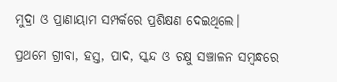ମୁଦ୍ରା ଓ ପ୍ରାଣାୟାମ ସମ୍ପର୍କରେ ପ୍ରଶିକ୍ଷଣ ଦେଇଥିଲେ।

ପ୍ରଥମେ ଗ୍ରୀବା, ହସ୍ତ, ପାଦ, ସ୍କନ୍ଦ ଓ ଚକ୍ଷୁ ସଞ୍ଚାଳନ ସମ୍ବନ୍ଧରେ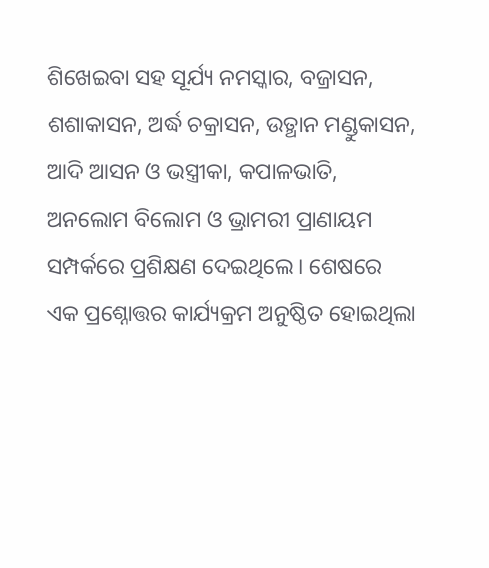ଶିଖେଇବା ସହ ସୂର୍ଯ୍ୟ ନମସ୍କାର, ବଜ୍ରାସନ, ଶଶାକାସନ, ଅର୍ଦ୍ଧ ଚକ୍ରାସନ, ଉତ୍ଥାନ ମଣ୍ଡୁକାସନ, ଆଦି ଆସନ ଓ ଭସ୍ତ୍ରୀକା, କପାଳଭାତି, ଅନଲୋମ ବିଲୋମ ଓ ଭ୍ରାମରୀ ପ୍ରାଣାୟମ ସମ୍ପର୍କରେ ପ୍ରଶିକ୍ଷଣ ଦେଇଥିଲେ। ଶେଷରେ ଏକ ପ୍ରଶ୍ନୋତ୍ତର କାର୍ଯ୍ୟକ୍ରମ ଅନୁଷ୍ଠିତ ହୋଇଥିଲା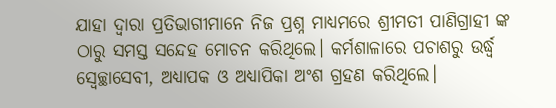ଯାହା ଦ୍ଵାରା ପ୍ରତିଭାଗୀମାନେ ନିଜ ପ୍ରଶ୍ନ ମାଧ୍ୟମରେ ଶ୍ରୀମତୀ ପାଣିଗ୍ରାହୀ ଙ୍କ ଠାରୁ ସମସ୍ତ ସନ୍ଦେହ ମୋଚନ କରିଥିଲେ। କର୍ମଶାଳାରେ ପଚାଶରୁ ଉର୍ଦ୍ଧ୍ବ ସ୍ଵେଚ୍ଛାସେବୀ, ଅଧ୍ୟାପକ ଓ ଅଧ୍ୟାପିକା ଅଂଶ ଗ୍ରହଣ କରିଥିଲେ।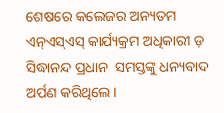ଶେଷରେ କଲେଜର ଅନ୍ୟତମ ଏନ୍ଏସ୍ଏସ୍ କାର୍ଯ୍ୟକ୍ରମ ଅଧିକାରୀ ଡ଼ ସିଦ୍ଧାନନ୍ଦ ପ୍ରଧାନ  ସମସ୍ତଙ୍କୁ ଧନ୍ୟବାଦ ଅର୍ପଣ କରିଥିଲେ।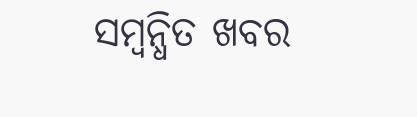ସମ୍ବନ୍ଧିତ ଖବର